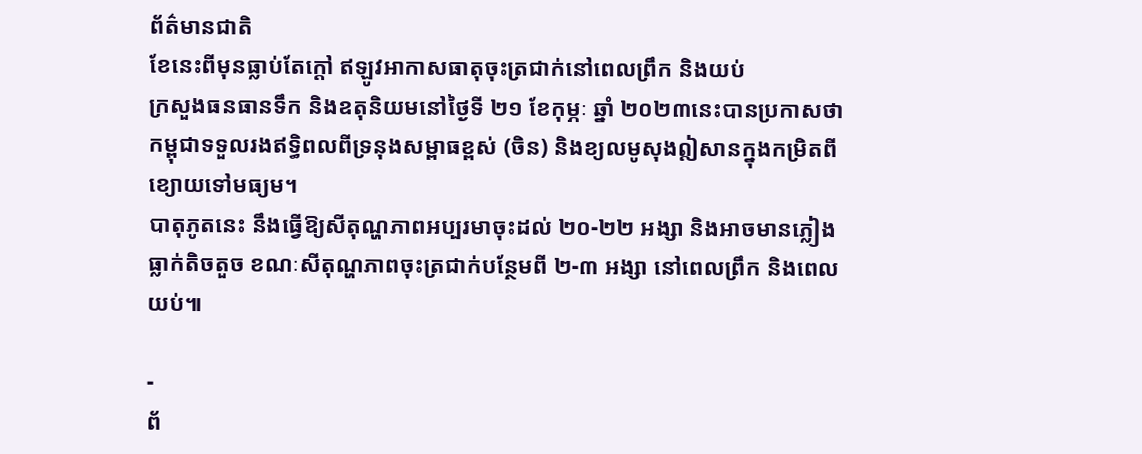ព័ត៌មានជាតិ
ខែនេះពីមុនធ្លាប់តែក្ដៅ ឥឡូវអាកាសធាតុចុះត្រជាក់នៅពេលព្រឹក និងយប់
ក្រសួងធនធានទឹក និងឧតុនិយមនៅថ្ងៃទី ២១ ខែកុម្ភៈ ឆ្នាំ ២០២៣នេះបានប្រកាសថា កម្ពុជាទទួលរងឥទ្ធិពលពីទ្រនុងសម្ពាធខ្ពស់ (ចិន) និងខ្យលមូសុងឦសានក្នុងកម្រិតពីខ្យោយទៅមធ្យម។
បាតុភូតនេះ នឹងធ្វើឱ្យសីតុណ្ហភាពអប្បរមាចុះដល់ ២០-២២ អង្សា និងអាចមានភ្លៀងធ្លាក់តិចតួច ខណៈសីតុណ្ហភាពចុះត្រជាក់បន្ថែមពី ២-៣ អង្សា នៅពេលព្រឹក និងពេលយប់៕

-
ព័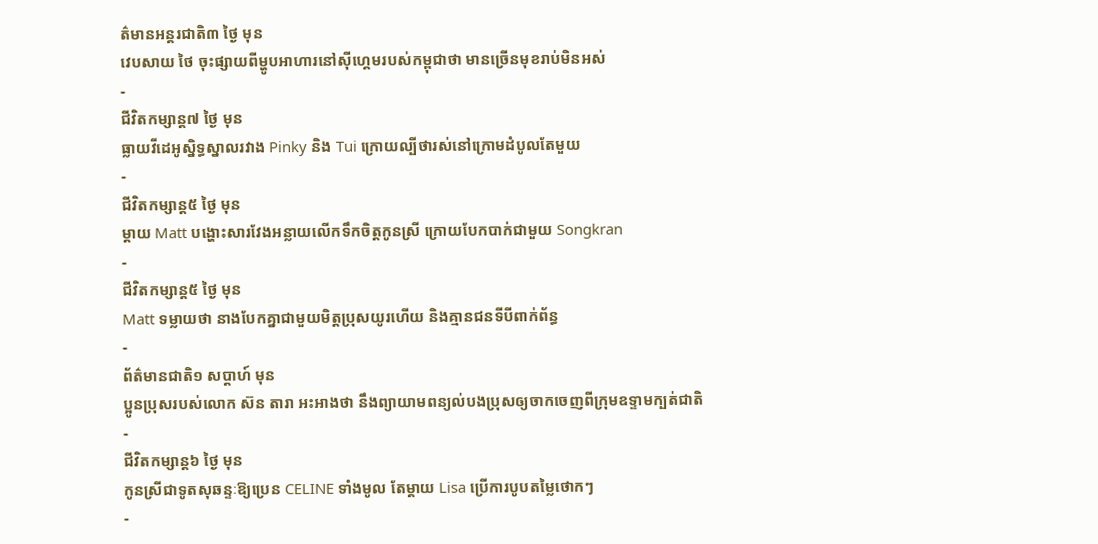ត៌មានអន្ដរជាតិ៣ ថ្ងៃ មុន
វេបសាយ ថៃ ចុះផ្សាយពីម្ហូបអាហារនៅស៊ីហ្គេមរបស់កម្ពុជាថា មានច្រើនមុខរាប់មិនអស់
-
ជីវិតកម្សាន្ដ៧ ថ្ងៃ មុន
ធ្លាយវីដេអូស្និទ្ធស្នាលរវាង Pinky និង Tui ក្រោយល្បីថារស់នៅក្រោមដំបូលតែមួយ
-
ជីវិតកម្សាន្ដ៥ ថ្ងៃ មុន
ម្ដាយ Matt បង្ហោះសារវែងអន្លាយលើកទឹកចិត្តកូនស្រី ក្រោយបែកបាក់ជាមួយ Songkran
-
ជីវិតកម្សាន្ដ៥ ថ្ងៃ មុន
Matt ទម្លាយថា នាងបែកគ្នាជាមួយមិត្តប្រុសយូរហើយ និងគ្មានជនទីបីពាក់ព័ន្ធ
-
ព័ត៌មានជាតិ១ សប្តាហ៍ មុន
ប្អូនប្រុសរបស់លោក ស៊ន តារា អះអាងថា នឹងព្យាយាមពន្យល់បងប្រុសឲ្យចាកចេញពីក្រុមឧទ្ទាមក្បត់ជាតិ
-
ជីវិតកម្សាន្ដ៦ ថ្ងៃ មុន
កូនស្រីជាទូតសុឆន្ទៈឱ្យប្រេន CELINE ទាំងមូល តែម្ដាយ Lisa ប្រើការបូបតម្លៃថោកៗ
-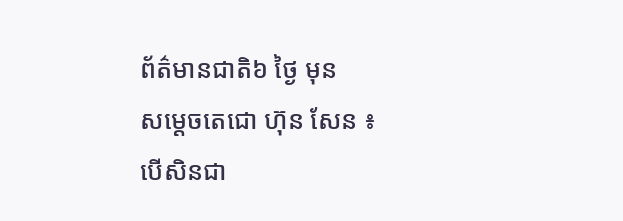ព័ត៌មានជាតិ៦ ថ្ងៃ មុន
សម្ដេចតេជោ ហ៊ុន សែន ៖ បើសិនជា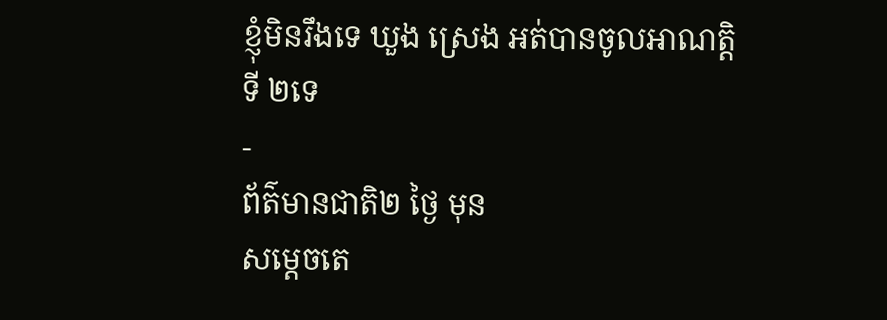ខ្ញុំមិនរឹងទេ ឃួង ស្រេង អត់បានចូលអាណត្តិទី ២ទេ
-
ព័ត៌មានជាតិ២ ថ្ងៃ មុន
សម្ដេចតេ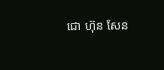ជោ ហ៊ុន សែន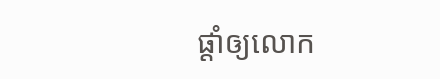ផ្ដាំឲ្យលោក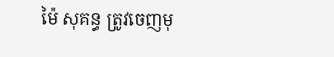ម៉ៃ សុគន្ធ ត្រូវចេញមុ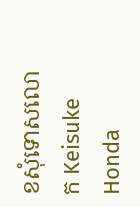ខសុំទោសលោក Keisuke Honda